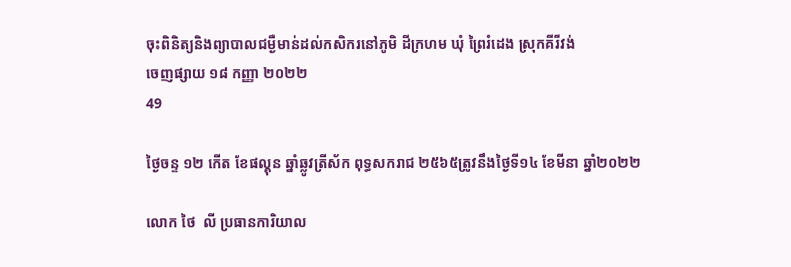ចុះពិនិត្យនិងព្យាបាលជម្ងឺមាន់ដល់កសិករនៅភូមិ ដីក្រហម ឃុំ ព្រៃរំដេង ស្រុកគីរីវង់
ចេញផ្សាយ ១៨ កញ្ញា ២០២២
49

ថ្ងៃចន្ទ ១២ កើត ខែផល្គុន ឆ្នាំឆ្លូវត្រីស័ក ពុទ្ធសករាជ ២៥៦៥ត្រូវនឹងថ្ងៃទី១៤ ខែមីនា ឆ្នាំ២០២២

លោក ថៃ  លី ប្រធានការិយាល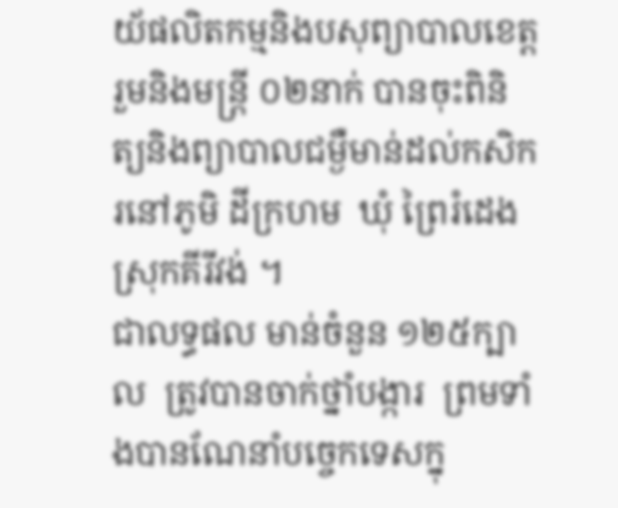យ័ផលិតកម្មនិងបសុព្យាបាលខេត្ត រួមនិងមន្រ្តី ០២នាក់ បានចុះពិនិត្យនិងព្យាបាលជម្ងឺមាន់ដល់កសិករនៅភូមិ ដីក្រហម  ឃុំ ព្រៃរំដេង  ស្រុកគីរីវង់ ។
ជាលទ្ធផល មាន់ចំនួន ១២៥ក្បាល  ត្រូវបានចាក់ថ្នាំបង្ការ  ព្រមទាំងបានណែនាំបច្ចេកទេសក្នុ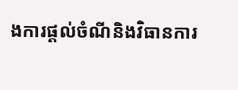ងការផ្ដល់ចំណីនិងវិធានការ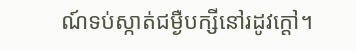ណ៍ទប់ស្កាត់ជម្ងឺបក្សីនៅរដូវក្ដៅ។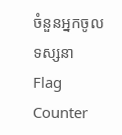ចំនួនអ្នកចូលទស្សនា
Flag Counter